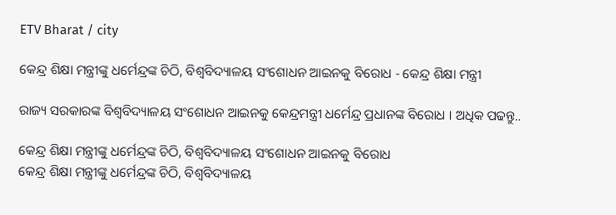ETV Bharat / city

କେନ୍ଦ୍ର ଶିକ୍ଷା ମନ୍ତ୍ରୀଙ୍କୁ ଧର୍ମେନ୍ଦ୍ରଙ୍କ ଚିଠି, ବିଶ୍ୱବିଦ୍ୟାଳୟ ସଂଶୋଧନ ଆଇନକୁ ବିରୋଧ - କେନ୍ଦ୍ର ଶିକ୍ଷା ମନ୍ତ୍ରୀ

ରାଜ୍ୟ ସରକାରଙ୍କ ବିଶ୍ୱବିଦ୍ୟାଳୟ ସଂଶୋଧନ ଆଇନକୁ କେନ୍ଦ୍ରମନ୍ତ୍ରୀ ଧର୍ମେନ୍ଦ୍ର ପ୍ରଧାନଙ୍କ ବିରୋଧ । ଅଧିକ ପଢନ୍ତୁ..

କେନ୍ଦ୍ର ଶିକ୍ଷା ମନ୍ତ୍ରୀଙ୍କୁ ଧର୍ମେନ୍ଦ୍ରଙ୍କ ଚିଠି, ବିଶ୍ୱବିଦ୍ୟାଳୟ ସଂଶୋଧନ ଆଇନକୁ ବିରୋଧ
କେନ୍ଦ୍ର ଶିକ୍ଷା ମନ୍ତ୍ରୀଙ୍କୁ ଧର୍ମେନ୍ଦ୍ରଙ୍କ ଚିଠି, ବିଶ୍ୱବିଦ୍ୟାଳୟ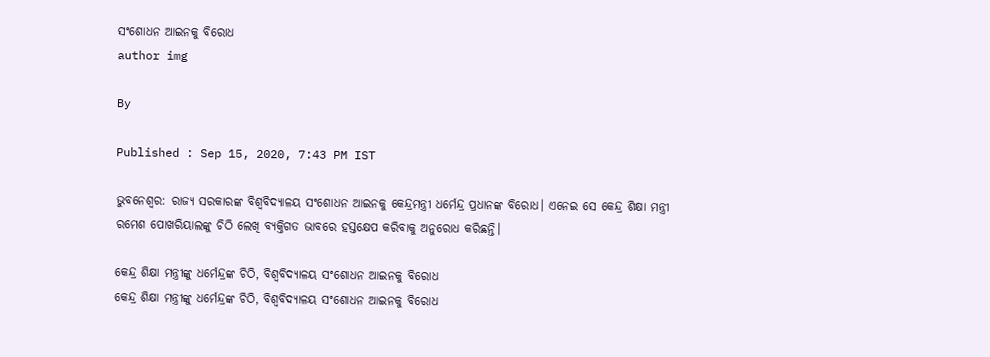ସଂଶୋଧନ ଆଇନକୁ ବିରୋଧ
author img

By

Published : Sep 15, 2020, 7:43 PM IST

ଭୁବନେଶ୍ବର: ରାଜ୍ୟ ସରକାରଙ୍କ ବିଶ୍ୱବିଦ୍ୟାଳୟ ସଂଶୋଧନ ଆଇନକୁ କେନ୍ଦ୍ରମନ୍ତ୍ରୀ ଧର୍ମେନ୍ଦ୍ର ପ୍ରଧାନଙ୍କ ବିରୋଧ। ଏନେଇ ସେ କେନ୍ଦ୍ର ଶିକ୍ଷା ମନ୍ତ୍ରୀ ରମେଶ ପୋଖରିୟାଲଙ୍କୁ ଚିଠି ଲେଖି ବ୍ୟକ୍ତିଗତ ଭାବରେ ହସ୍ତକ୍ଷେପ କରିବାକୁ ଅନୁରୋଧ କରିଛନ୍ତି।

କେନ୍ଦ୍ର ଶିକ୍ଷା ମନ୍ତ୍ରୀଙ୍କୁ ଧର୍ମେନ୍ଦ୍ରଙ୍କ ଚିଠି, ବିଶ୍ୱବିଦ୍ୟାଳୟ ସଂଶୋଧନ ଆଇନକୁ ବିରୋଧ
କେନ୍ଦ୍ର ଶିକ୍ଷା ମନ୍ତ୍ରୀଙ୍କୁ ଧର୍ମେନ୍ଦ୍ରଙ୍କ ଚିଠି, ବିଶ୍ୱବିଦ୍ୟାଳୟ ସଂଶୋଧନ ଆଇନକୁ ବିରୋଧ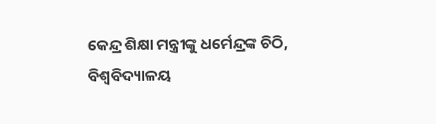କେନ୍ଦ୍ର ଶିକ୍ଷା ମନ୍ତ୍ରୀଙ୍କୁ ଧର୍ମେନ୍ଦ୍ରଙ୍କ ଚିଠି, ବିଶ୍ୱବିଦ୍ୟାଳୟ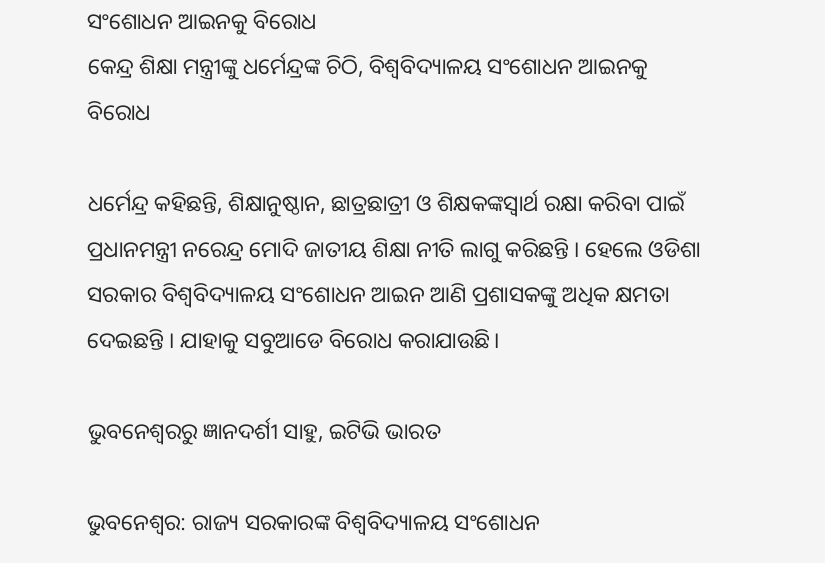ସଂଶୋଧନ ଆଇନକୁ ବିରୋଧ
କେନ୍ଦ୍ର ଶିକ୍ଷା ମନ୍ତ୍ରୀଙ୍କୁ ଧର୍ମେନ୍ଦ୍ରଙ୍କ ଚିଠି, ବିଶ୍ୱବିଦ୍ୟାଳୟ ସଂଶୋଧନ ଆଇନକୁ ବିରୋଧ

ଧର୍ମେନ୍ଦ୍ର କହିଛନ୍ତି, ଶିକ୍ଷାନୁଷ୍ଠାନ, ଛାତ୍ରଛାତ୍ରୀ ଓ ଶିକ୍ଷକଙ୍କସ୍ୱାର୍ଥ ରକ୍ଷା କରିବା ପାଇଁ ପ୍ରଧାନମନ୍ତ୍ରୀ ନରେନ୍ଦ୍ର ମୋଦି ଜାତୀୟ ଶିକ୍ଷା ନୀତି ଲାଗୁ କରିଛନ୍ତି । ହେଲେ ଓଡିଶା ସରକାର ବିଶ୍ୱବିଦ୍ୟାଳୟ ସଂଶୋଧନ ଆଇନ ଆଣି ପ୍ରଶାସକଙ୍କୁ ଅଧିକ କ୍ଷମତା ଦେଇଛନ୍ତି । ଯାହାକୁ ସବୁଆଡେ ବିରୋଧ କରାଯାଉଛି।

ଭୁବନେଶ୍ବରରୁ ଜ୍ଞାନଦର୍ଶୀ ସାହୁ, ଇଟିଭି ଭାରତ

ଭୁବନେଶ୍ବର: ରାଜ୍ୟ ସରକାରଙ୍କ ବିଶ୍ୱବିଦ୍ୟାଳୟ ସଂଶୋଧନ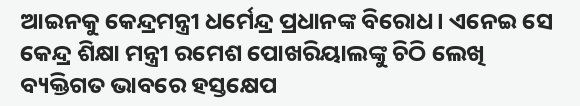ଆଇନକୁ କେନ୍ଦ୍ରମନ୍ତ୍ରୀ ଧର୍ମେନ୍ଦ୍ର ପ୍ରଧାନଙ୍କ ବିରୋଧ। ଏନେଇ ସେ କେନ୍ଦ୍ର ଶିକ୍ଷା ମନ୍ତ୍ରୀ ରମେଶ ପୋଖରିୟାଲଙ୍କୁ ଚିଠି ଲେଖି ବ୍ୟକ୍ତିଗତ ଭାବରେ ହସ୍ତକ୍ଷେପ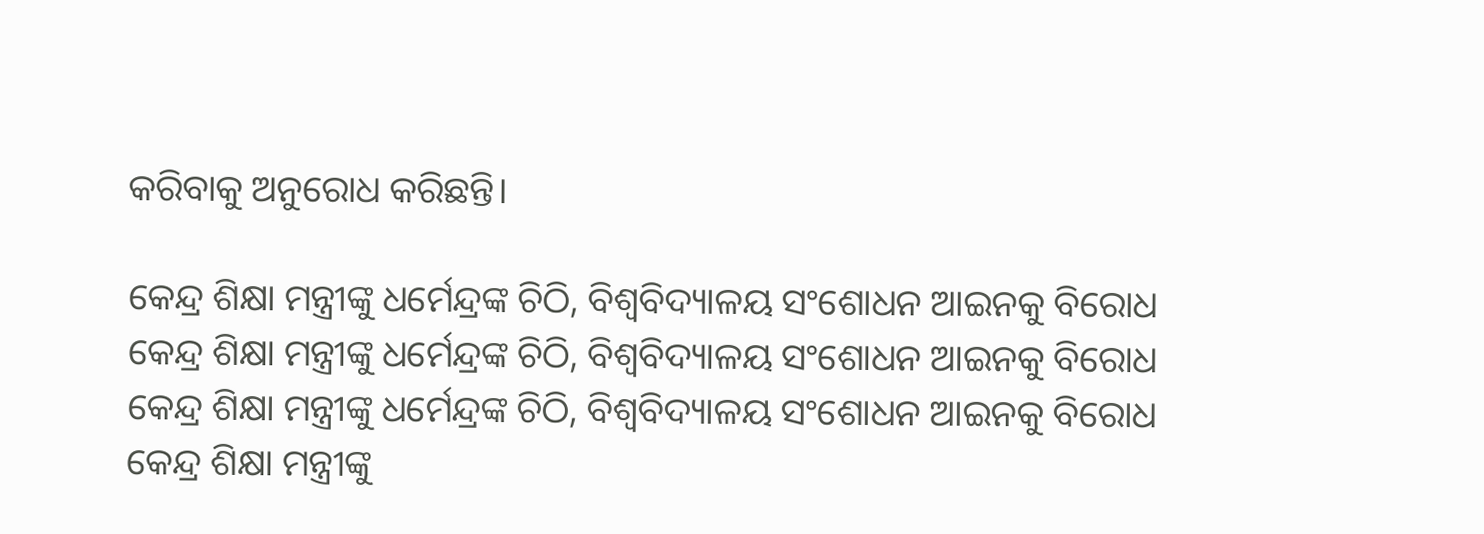କରିବାକୁ ଅନୁରୋଧ କରିଛନ୍ତି।

କେନ୍ଦ୍ର ଶିକ୍ଷା ମନ୍ତ୍ରୀଙ୍କୁ ଧର୍ମେନ୍ଦ୍ରଙ୍କ ଚିଠି, ବିଶ୍ୱବିଦ୍ୟାଳୟ ସଂଶୋଧନ ଆଇନକୁ ବିରୋଧ
କେନ୍ଦ୍ର ଶିକ୍ଷା ମନ୍ତ୍ରୀଙ୍କୁ ଧର୍ମେନ୍ଦ୍ରଙ୍କ ଚିଠି, ବିଶ୍ୱବିଦ୍ୟାଳୟ ସଂଶୋଧନ ଆଇନକୁ ବିରୋଧ
କେନ୍ଦ୍ର ଶିକ୍ଷା ମନ୍ତ୍ରୀଙ୍କୁ ଧର୍ମେନ୍ଦ୍ରଙ୍କ ଚିଠି, ବିଶ୍ୱବିଦ୍ୟାଳୟ ସଂଶୋଧନ ଆଇନକୁ ବିରୋଧ
କେନ୍ଦ୍ର ଶିକ୍ଷା ମନ୍ତ୍ରୀଙ୍କୁ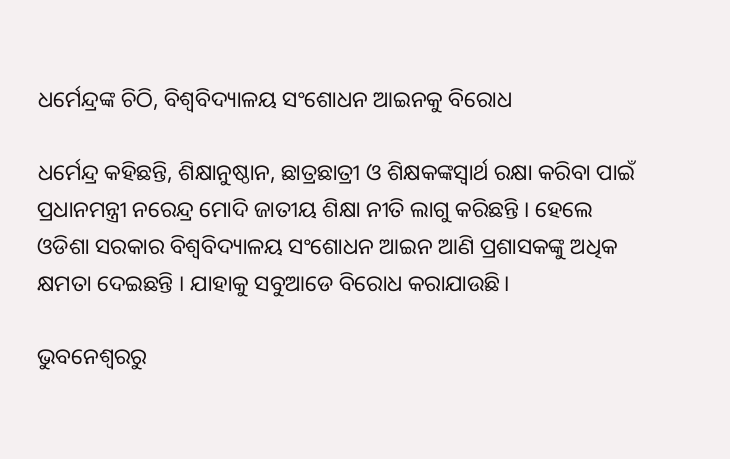ଧର୍ମେନ୍ଦ୍ରଙ୍କ ଚିଠି, ବିଶ୍ୱବିଦ୍ୟାଳୟ ସଂଶୋଧନ ଆଇନକୁ ବିରୋଧ

ଧର୍ମେନ୍ଦ୍ର କହିଛନ୍ତି, ଶିକ୍ଷାନୁଷ୍ଠାନ, ଛାତ୍ରଛାତ୍ରୀ ଓ ଶିକ୍ଷକଙ୍କସ୍ୱାର୍ଥ ରକ୍ଷା କରିବା ପାଇଁ ପ୍ରଧାନମନ୍ତ୍ରୀ ନରେନ୍ଦ୍ର ମୋଦି ଜାତୀୟ ଶିକ୍ଷା ନୀତି ଲାଗୁ କରିଛନ୍ତି । ହେଲେ ଓଡିଶା ସରକାର ବିଶ୍ୱବିଦ୍ୟାଳୟ ସଂଶୋଧନ ଆଇନ ଆଣି ପ୍ରଶାସକଙ୍କୁ ଅଧିକ କ୍ଷମତା ଦେଇଛନ୍ତି । ଯାହାକୁ ସବୁଆଡେ ବିରୋଧ କରାଯାଉଛି।

ଭୁବନେଶ୍ବରରୁ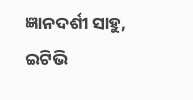ଜ୍ଞାନଦର୍ଶୀ ସାହୁ, ଇଟିଭି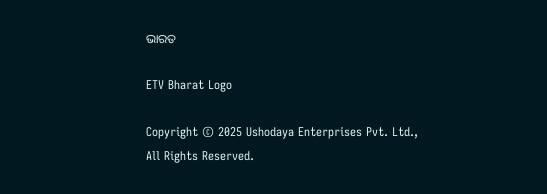ଭାରତ

ETV Bharat Logo

Copyright © 2025 Ushodaya Enterprises Pvt. Ltd., All Rights Reserved.